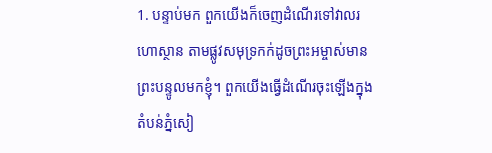1. បន្ទាប់មក ពួកយើងក៏ចេញដំណើរទៅវាលរហោស្ថាន តាមផ្លូវសមុទ្រកក់ដូចព្រះអម្ចាស់មានព្រះបន្ទូលមកខ្ញុំ។ ពួកយើងធ្វើដំណើរចុះឡើងក្នុងតំបន់ភ្នំសៀ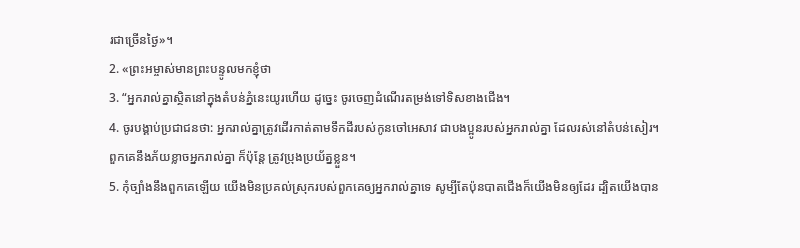រជាច្រើនថ្ងៃ»។
2. «ព្រះអម្ចាស់មានព្រះបន្ទូលមកខ្ញុំថា
3. “អ្នករាល់គ្នាស្ថិតនៅក្នុងតំបន់ភ្នំនេះយូរហើយ ដូច្នេះ ចូរចេញដំណើរតម្រង់ទៅទិសខាងជើង។
4. ចូរបង្គាប់ប្រជាជនថា: អ្នករាល់គ្នាត្រូវដើរកាត់តាមទឹកដីរបស់កូនចៅអេសាវ ជាបងប្អូនរបស់អ្នករាល់គ្នា ដែលរស់នៅតំបន់សៀរ។ ពួកគេនឹងភ័យខ្លាចអ្នករាល់គ្នា ក៏ប៉ុន្តែ ត្រូវប្រុងប្រយ័ត្នខ្លួន។
5. កុំច្បាំងនឹងពួកគេឡើយ យើងមិនប្រគល់ស្រុករបស់ពួកគេឲ្យអ្នករាល់គ្នាទេ សូម្បីតែប៉ុនបាតជើងក៏យើងមិនឲ្យដែរ ដ្បិតយើងបាន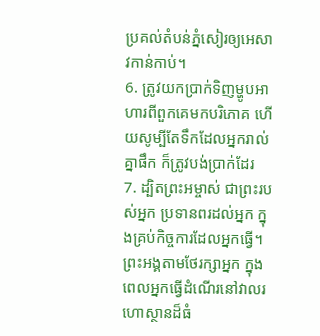ប្រគល់តំបន់ភ្នំសៀរឲ្យអេសាវកាន់កាប់។
6. ត្រូវយកប្រាក់ទិញម្ហូបអាហារពីពួកគេមកបរិភោគ ហើយសូម្បីតែទឹកដែលអ្នករាល់គ្នាផឹក ក៏ត្រូវបង់ប្រាក់ដែរ
7. ដ្បិតព្រះអម្ចាស់ ជាព្រះរបស់អ្នក ប្រទានពរដល់អ្នក ក្នុងគ្រប់កិច្ចការដែលអ្នកធ្វើ។ ព្រះអង្គតាមថែរក្សាអ្នក ក្នុងពេលអ្នកធ្វើដំណើរនៅវាលរហោស្ថានដ៏ធំ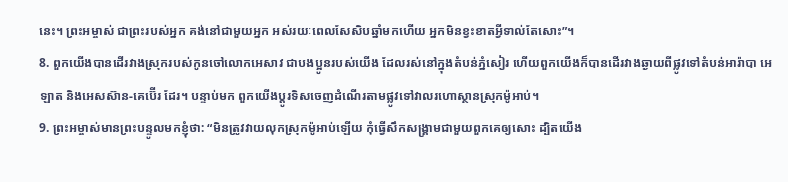នេះ។ ព្រះអម្ចាស់ ជាព្រះរបស់អ្នក គង់នៅជាមួយអ្នក អស់រយៈពេលសែសិបឆ្នាំមកហើយ អ្នកមិនខ្វះខាតអ្វីទាល់តែសោះ”។
8. ពួកយើងបានដើរវាងស្រុករបស់កូនចៅលោកអេសាវ ជាបងប្អូនរបស់យើង ដែលរស់នៅក្នុងតំបន់ភ្នំសៀរ ហើយពួកយើងក៏បានដើរវាងឆ្ងាយពីផ្លូវទៅតំបន់អារ៉ាបា អេឡាត និងអេសស៊ាន-គេប៊ើរ ដែរ។ បន្ទាប់មក ពួកយើងប្ដូរទិសចេញដំណើរតាមផ្លូវទៅវាលរហោស្ថានស្រុកម៉ូអាប់។
9. ព្រះអម្ចាស់មានព្រះបន្ទូលមកខ្ញុំថា: “មិនត្រូវវាយលុកស្រុកម៉ូអាប់ឡើយ កុំធ្វើសឹកសង្គ្រាមជាមួយពួកគេឲ្យសោះ ដ្បិតយើង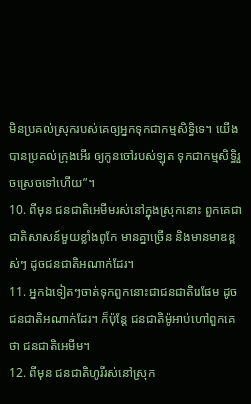មិនប្រគល់ស្រុករបស់គេឲ្យអ្នកទុកជាកម្មសិទ្ធិទេ។ យើងបានប្រគល់ក្រុងអើរ ឲ្យកូនចៅរបស់ឡុត ទុកជាកម្មសិទ្ធិរួចស្រេចទៅហើយ”។
10. ពីមុន ជនជាតិអេមីមរស់នៅក្នុងស្រុកនោះ ពួកគេជាជាតិសាសន៍មួយខ្លាំងពូកែ មានគ្នាច្រើន និងមានមាឌខ្ពស់ៗ ដូចជនជាតិអណាក់ដែរ។
11. អ្នកឯទៀតៗចាត់ទុកពួកនោះជាជនជាតិរេផែម ដូចជនជាតិអណាក់ដែរ។ ក៏ប៉ុន្តែ ជនជាតិម៉ូអាប់ហៅពួកគេថា ជនជាតិអេមីម។
12. ពីមុន ជនជាតិហូរីរស់នៅស្រុក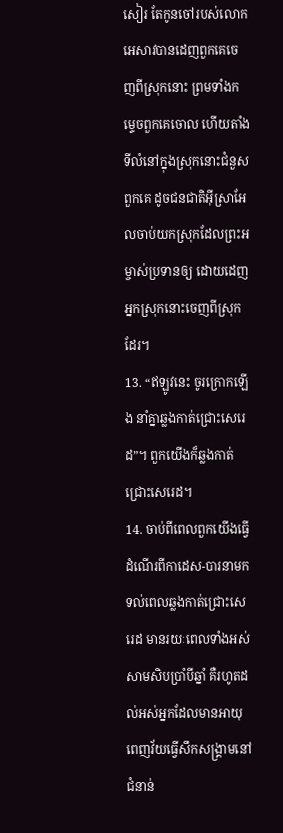សៀរ តែកូនចៅរបស់លោកអេសាវបានដេញពួកគេចេញពីស្រុកនោះ ព្រមទាំងកម្ទេចពួកគេចោល ហើយតាំងទីលំនៅក្នុងស្រុកនោះជំនួសពួកគេ ដូចជនជាតិអ៊ីស្រាអែលចាប់យកស្រុកដែលព្រះអម្ចាស់ប្រទានឲ្យ ដោយដេញអ្នកស្រុកនោះចេញពីស្រុកដែរ។
13. “ឥឡូវនេះ ចូរក្រោកឡើង នាំគ្នាឆ្លងកាត់ជ្រោះសេរេដ”។ ពួកយើងក៏ឆ្លងកាត់ជ្រោះសេរេដ។
14. ចាប់ពីពេលពួកយើងធ្វើដំណើរពីកាដេស-បារនាមកទល់ពេលឆ្លងកាត់ជ្រោះសេរេដ មានរយៈពេលទាំងអស់សាមសិបប្រាំបីឆ្នាំ គឺរហូតដល់អស់អ្នកដែលមានអាយុពេញវ័យធ្វើសឹកសង្គ្រាមនៅជំនាន់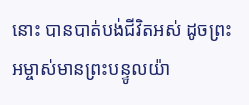នោះ បានបាត់បង់ជីវិតអស់ ដូចព្រះអម្ចាស់មានព្រះបន្ទូលយ៉ា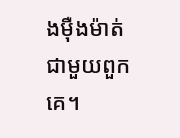ងម៉ឺងម៉ាត់ជាមួយពួកគេ។